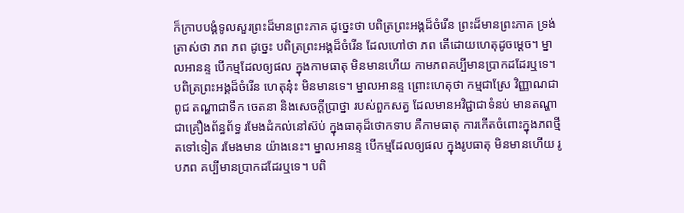ក៏ក្រាបបង្គំទូលសួរព្រះដ៏មានព្រះភាគ ដូច្នេះថា បពិត្រព្រះអង្គដ៏ចំរើន ព្រះដ៏មានព្រះភាគ ទ្រង់ត្រាស់ថា ភព ភព ដូច្នេះ បពិត្រព្រះអង្គដ៏ចំរើន ដែលហៅថា ភព តើដោយហេតុដូចម្ដេច។ ម្នាលអានន្ទ បើកម្មដែលឲ្យផល ក្នុងកាមធាតុ មិនមានហើយ កាមភពគប្បីមានប្រាកដដែរឬទេ។ បពិត្រព្រះអង្គដ៏ចំរើន ហេតុនុ៎ះ មិនមានទេ។ ម្នាលអានន្ទ ព្រោះហេតុថា កម្មជាស្រែ វិញ្ញាណជាពូជ តណ្ហាជាទឹក ចេតនា និងសេចក្ដីប្រាថ្នា របស់ពួកសត្វ ដែលមានអវិជ្ជាជាទំនប់ មានតណ្ហា ជាគ្រឿងព័ន្ធព័ទ្ធ រមែងដំកល់នៅស៊ប់ ក្នុងធាតុដ៏ថោកទាប គឺកាមធាតុ ការកើតចំពោះក្នុងភពថ្មីតទៅទៀត រមែងមាន យ៉ាងនេះ។ ម្នាលអានន្ទ បើកម្មដែលឲ្យផល ក្នុងរូបធាតុ មិនមានហើយ រូបភព គប្បីមានប្រាកដដែរឬទេ។ បពិ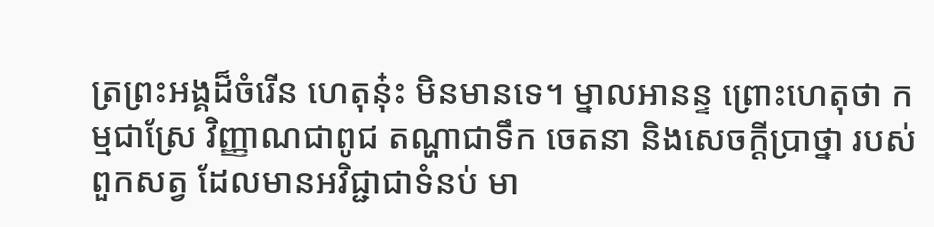ត្រព្រះអង្គដ៏ចំរើន ហេតុនុ៎ះ មិនមានទេ។ ម្នាលអានន្ទ ព្រោះហេតុថា កម្មជាស្រែ វិញ្ញាណជាពូជ តណ្ហាជាទឹក ចេតនា និងសេចក្ដីប្រាថ្នា របស់ពួកសត្វ ដែលមានអវិជ្ជាជាទំនប់ មា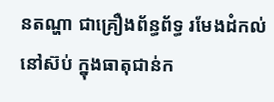នតណ្ហា ជាគ្រឿងព័ន្ធព័ទ្ធ រមែងដំកល់នៅស៊ប់ ក្នុងធាតុជាន់ក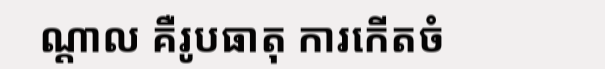ណ្ដាល គឺរូបធាតុ ការកើតចំ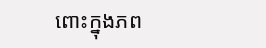ពោះក្នុងភព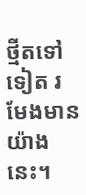ថ្មីតទៅទៀត រមែងមានយ៉ាងនេះ។